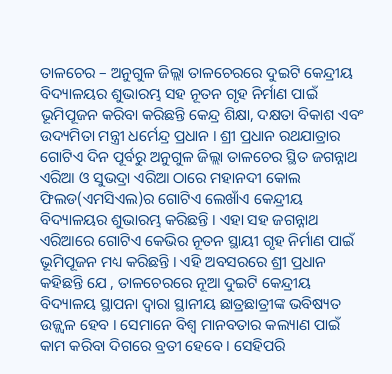ତାଳଚେର – ଅନୁଗୁଳ ଜିଲ୍ଲା ତାଳଚେରରେ ଦୁଇଟି କେନ୍ଦ୍ରୀୟ ବିଦ୍ୟାଳୟର ଶୁଭାରମ୍ଭ ସହ ନୂତନ ଗୃହ ନିର୍ମାଣ ପାଇଁ ଭୂମିପୂଜନ କରିବା କରିଛନ୍ତି କେନ୍ଦ୍ର ଶିକ୍ଷା, ଦକ୍ଷତା ବିକାଶ ଏବଂ ଉଦ୍ୟମିତା ମନ୍ତ୍ରୀ ଧର୍ମେନ୍ଦ୍ର ପ୍ରଧାନ । ଶ୍ରୀ ପ୍ରଧାନ ରଥଯାତ୍ରାର ଗୋଟିଏ ଦିନ ପୂର୍ବରୁ ଅନୁଗୁଳ ଜିଲ୍ଲା ତାଳଚେର ସ୍ଥିତ ଜଗନ୍ନାଥ ଏରିଆ ଓ ସୁଭଦ୍ରା ଏରିଆ ଠାରେ ମହାନଦୀ କୋଲ ଫିଲଡ(ଏମସିଏଲ)ର ଗୋଟିଏ ଲେଖାଁଏ କେନ୍ଦ୍ରୀୟ ବିଦ୍ୟାଳୟର ଶୁଭାରମ୍ଭ କରିଛନ୍ତି । ଏହା ସହ ଜଗନ୍ନାଥ ଏରିଆରେ ଗୋଟିଏ କେଭିର ନୂତନ ସ୍ଥାୟୀ ଗୃହ ନିର୍ମାଣ ପାଇଁ ଭୂମିପୂଜନ ମଧ୍ୟ କରିଛନ୍ତି । ଏହି ଅବସରରେ ଶ୍ରୀ ପ୍ରଧାନ କହିଛନ୍ତି ଯେ , ତାଳଚେରରେ ନୂଆ ଦୁଇଟି କେନ୍ଦ୍ରୀୟ ବିଦ୍ୟାଳୟ ସ୍ଥାପନା ଦ୍ୱାରା ସ୍ଥାନୀୟ ଛାତ୍ରଛାତ୍ରୀଙ୍କ ଭବିଷ୍ୟତ ଉଜ୍ଜ୍ୱଳ ହେବ । ସେମାନେ ବିଶ୍ୱ ମାନବତାର କଲ୍ୟାଣ ପାଇଁ କାମ କରିବା ଦିଗରେ ବ୍ରତୀ ହେବେ । ସେହିପରି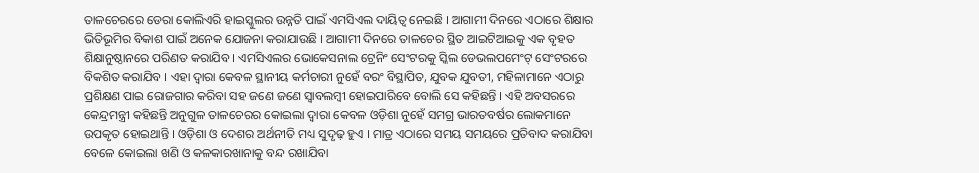ତାଳଚେରରେ ଡେରା କୋଲିଏରି ହାଇସ୍କୁଲର ଉନ୍ନତି ପାଇଁ ଏମସିଏଲ ଦାୟିତ୍ୱ ନେଇଛି । ଆଗାମୀ ଦିନରେ ଏଠାରେ ଶିକ୍ଷାର ଭିତିଭୂମିର ବିକାଶ ପାଇଁ ଅନେକ ଯୋଜନା କରାଯାଉଛି । ଆଗାମୀ ଦିନରେ ତାଳଚେର ସ୍ଥିତ ଆଇଟିଆଇକୁ ଏକ ବୃହତ ଶିକ୍ଷାନୁଷ୍ଠାନରେ ପରିଣତ କରାଯିବ । ଏମସିଏଲର ଭୋକେସନାଲ ଟ୍ରେନିଂ ସେଂଟରକୁ ସ୍କିଲ ଡେଭଲପମେଂଟ୍ ସେଂଟରରେ ବିକଶିତ କରାଯିବ । ଏହା ଦ୍ୱାରା କେବଳ ସ୍ଥାନୀୟ କର୍ମଚାରୀ ନୁହେଁ ବରଂ ବିସ୍ଥାପିତ, ଯୁବକ ଯୁବତୀ, ମହିଳାମାନେ ଏଠାରୁ ପ୍ରଶିକ୍ଷଣ ପାଇ ରୋଜଗାର କରିବା ସହ ଜଣେ ଜଣେ ସ୍ୱାବଲମ୍ବୀ ହୋଇପାରିବେ ବୋଲି ସେ କହିଛନ୍ତି । ଏହି ଅବସରରେ କେନ୍ଦ୍ରମନ୍ତ୍ରୀ କହିଛନ୍ତି ଅନୁଗୁଳ ତାଳଚେରର କୋଇଲା ଦ୍ୱାରା କେବଳ ଓଡ଼ିଶା ନୁହେଁ ସମଗ୍ର ଭାରତବର୍ଷର ଲୋକମାନେ ଉପକୃତ ହୋଇଥାନ୍ତି । ଓଡ଼ିଶା ଓ ଦେଶର ଅର୍ଥନୀତି ମଧ୍ୟ ସୁଦୃଢ଼ ହୁଏ । ମାତ୍ର ଏଠାରେ ସମୟ ସମୟରେ ପ୍ରତିବାଦ କରାଯିବା ବେଳେ କୋଇଲା ଖଣି ଓ କଳକାରଖାନାକୁ ବନ୍ଦ ରଖାଯିବା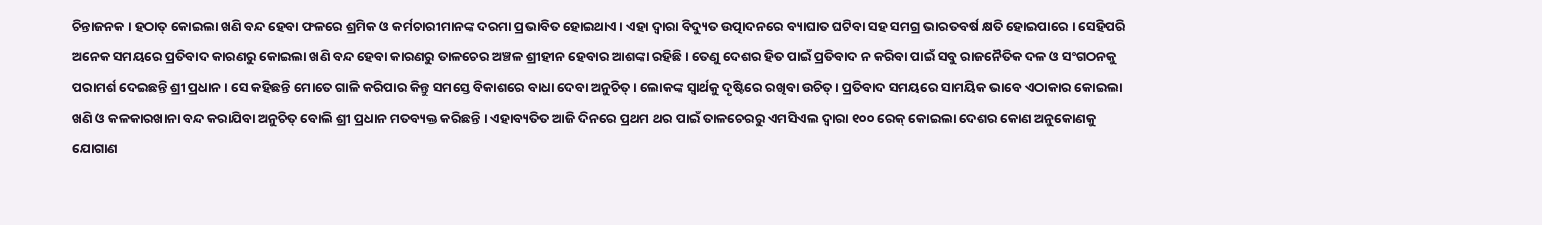ଚିନ୍ତାଜନକ । ହଠାତ୍ କୋଇଲା ଖଣି ବନ୍ଦ ହେବା ଫଳରେ ଶ୍ରମିକ ଓ କର୍ମଚାରୀମାନଙ୍କ ଦରମା ପ୍ରଭାବିତ ହୋଇଥାଏ । ଏହା ଦ୍ୱାରା ବିଦ୍ୟୁତ ଉତ୍ପାଦନରେ ବ୍ୟାଘାତ ଘଟିବା ସହ ସମଗ୍ର ଭାରତବର୍ଷ କ୍ଷତି ହୋଇପାରେ । ସେହିପରି ଅନେକ ସମୟରେ ପ୍ରତିବାଦ କାରଣରୁ କୋଇଲା ଖଣି ବନ୍ଦ ହେବା କାରଣରୁ ତାଳଚେର ଅଞ୍ଚଳ ଶ୍ରୀହୀନ ହେବାର ଆଶଙ୍କା ରହିଛି । ତେଣୁ ଦେଶର ହିତ ପାଇଁ ପ୍ରତିବାଦ ନ କରିବା ପାଇଁ ସବୁ ରାଜନୈତିକ ଦଳ ଓ ସଂଗଠନକୁ ପରାମର୍ଶ ଦେଇଛନ୍ତି ଶ୍ରୀ ପ୍ରଧାନ । ସେ କହିଛନ୍ତି ମୋତେ ଗାଳି କରିପାର କିନ୍ତୁ ସମସ୍ତେ ବିକାଶରେ ବାଧା ଦେବା ଅନୁଚିତ୍ । ଲୋକଙ୍କ ସ୍ୱାର୍ଥକୁ ଦୃଷ୍ଟିରେ ରଖିବା ଉଚିତ୍ । ପ୍ରତିବାଦ ସମୟରେ ସାମୟିକ ଭାବେ ଏଠାକାର କୋଇଲା ଖଣି ଓ କଳକାରଖାନା ବନ୍ଦ କରାଯିବା ଅନୁଚିତ୍ ବୋଲି ଶ୍ରୀ ପ୍ରଧାନ ମତବ୍ୟକ୍ତ କରିଛନ୍ତି । ଏହାବ୍ୟତିତ ଆଜି ଦିନରେ ପ୍ରଥମ ଥର ପାଇଁ ତାଳଚେରରୁ ଏମସିଏଲ ଦ୍ୱାରା ୧୦୦ ରେକ୍ କୋଇଲା ଦେଶର କୋଣ ଅନୁକୋଣକୁ ଯୋଗାଣ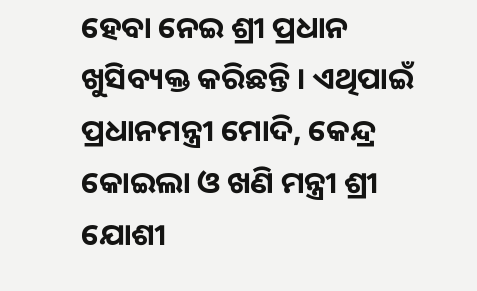ହେବା ନେଇ ଶ୍ରୀ ପ୍ରଧାନ ଖୁସିବ୍ୟକ୍ତ କରିଛନ୍ତି । ଏଥିପାଇଁ ପ୍ରଧାନମନ୍ତ୍ରୀ ମୋଦି, କେନ୍ଦ୍ର କୋଇଲା ଓ ଖଣି ମନ୍ତ୍ରୀ ଶ୍ରୀ ଯୋଶୀ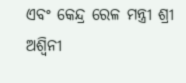ଏବଂ କେନ୍ଦ୍ର ରେଳ ମନ୍ତ୍ରୀ ଶ୍ରୀ ଅଶ୍ୱିନୀ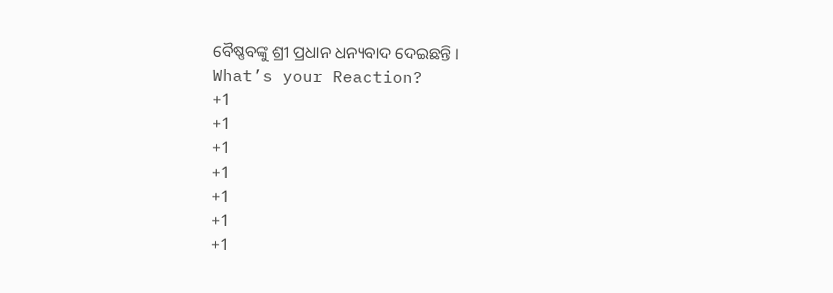ବୈଷ୍ଣବଙ୍କୁ ଶ୍ରୀ ପ୍ରଧାନ ଧନ୍ୟବାଦ ଦେଇଛନ୍ତି ।
What’s your Reaction?
+1
+1
+1
+1
+1
+1
+1